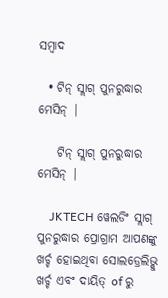ସମ୍ବାଦ

  • ଟିନ୍ ସ୍ଲାଗ୍ ପୁନରୁଦ୍ଧାର ମେସିନ୍ |

    ଟିନ୍ ସ୍ଲାଗ୍ ପୁନରୁଦ୍ଧାର ମେସିନ୍ |

    JKTECH ୱେଲଡିଂ ସ୍ଲାଗ୍ ପୁନରୁଦ୍ଧାର ପ୍ରୋଗ୍ରାମ ଆପଣଙ୍କୁ ଖର୍ଚ୍ଚ ହୋଇଥିବା ସୋଲଡ୍ରେଲିଭ୍କୁ ଖର୍ଚ୍ଚ ଏବଂ ଦାୟିତ୍ of ରୁ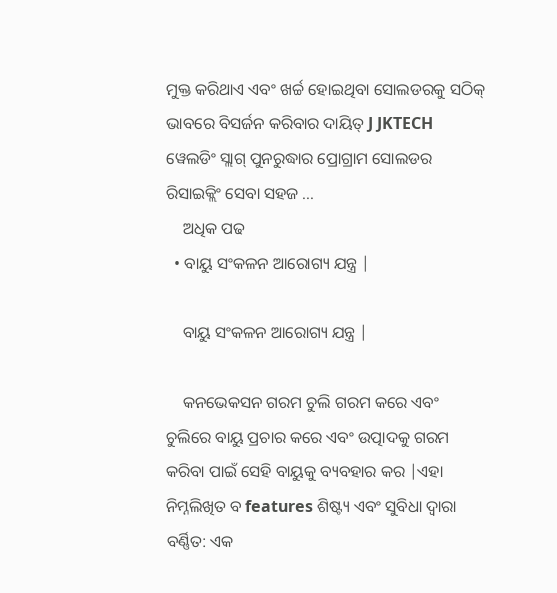ମୁକ୍ତ କରିଥାଏ ଏବଂ ଖର୍ଚ୍ଚ ହୋଇଥିବା ସୋଲଡରକୁ ସଠିକ୍ ଭାବରେ ବିସର୍ଜନ କରିବାର ଦାୟିତ୍ J JKTECH ୱେଲଡିଂ ସ୍ଲାଗ୍ ପୁନରୁଦ୍ଧାର ପ୍ରୋଗ୍ରାମ ସୋଲଡର ରିସାଇକ୍ଲିଂ ସେବା ସହଜ ...
    ଅଧିକ ପଢ
  • ବାୟୁ ସଂକଳନ ଆରୋଗ୍ୟ ଯନ୍ତ୍ର |

    ବାୟୁ ସଂକଳନ ଆରୋଗ୍ୟ ଯନ୍ତ୍ର |

    କନଭେକସନ ଗରମ ଚୁଲି ଗରମ କରେ ଏବଂ ଚୁଲିରେ ବାୟୁ ପ୍ରଚାର କରେ ଏବଂ ଉତ୍ପାଦକୁ ଗରମ କରିବା ପାଇଁ ସେହି ବାୟୁକୁ ବ୍ୟବହାର କର |ଏହା ନିମ୍ନଲିଖିତ ବ features ଶିଷ୍ଟ୍ୟ ଏବଂ ସୁବିଧା ଦ୍ୱାରା ବର୍ଣ୍ଣିତ: ଏକ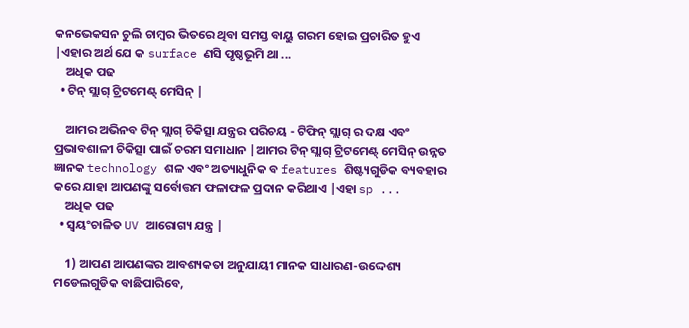କନଭେକସନ ଚୁଲି ଚାମ୍ବର ଭିତରେ ଥିବା ସମସ୍ତ ବାୟୁ ଗରମ ହୋଇ ପ୍ରଚାରିତ ହୁଏ |ଏହାର ଅର୍ଥ ଯେ କ surface ଣସି ପୃଷ୍ଠଭୂମି ଥା ...
    ଅଧିକ ପଢ
  • ଟିନ୍ ସ୍ଲାଗ୍ ଟ୍ରିଟମେଣ୍ଟ୍ ମେସିନ୍ |

    ଆମର ଅଭିନବ ଟିନ୍ ସ୍ଲାଗ୍ ଚିକିତ୍ସା ଯନ୍ତ୍ରର ପରିଚୟ - ଟିଫିନ୍ ସ୍ଲାଗ୍ ର ଦକ୍ଷ ଏବଂ ପ୍ରଭାବଶାଳୀ ଚିକିତ୍ସା ପାଇଁ ଚରମ ସମାଧାନ |ଆମର ଟିନ୍ ସ୍ଲାଗ୍ ଟ୍ରିଟମେଣ୍ଟ୍ ମେସିନ୍ ଉନ୍ନତ ଜ୍ଞାନକ technology ଶଳ ଏବଂ ଅତ୍ୟାଧୁନିକ ବ features ଶିଷ୍ଟ୍ୟଗୁଡିକ ବ୍ୟବହାର କରେ ଯାହା ଆପଣଙ୍କୁ ସର୍ବୋତ୍ତମ ଫଳାଫଳ ପ୍ରଦାନ କରିଥାଏ |ଏହା sp ...
    ଅଧିକ ପଢ
  • ସ୍ୱୟଂଚାଳିତ UV ଆରୋଗ୍ୟ ଯନ୍ତ୍ର |

    1) ଆପଣ ଆପଣଙ୍କର ଆବଶ୍ୟକତା ଅନୁଯାୟୀ ମାନକ ସାଧାରଣ-ଉଦ୍ଦେଶ୍ୟ ମଡେଲଗୁଡିକ ବାଛିପାରିବେ,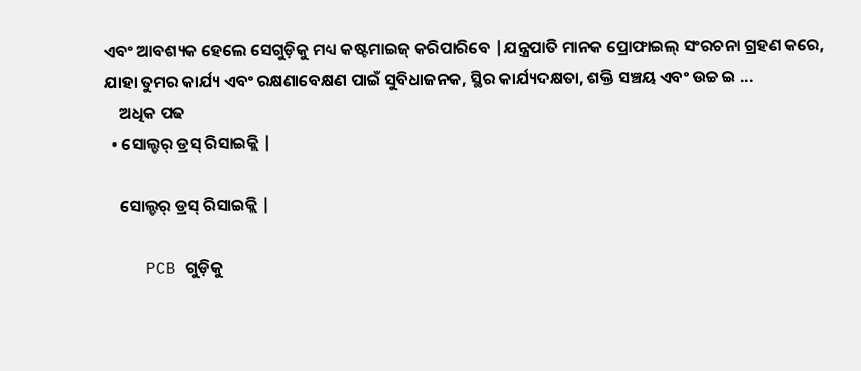ଏବଂ ଆବଶ୍ୟକ ହେଲେ ସେଗୁଡ଼ିକୁ ମଧ୍ୟ କଷ୍ଟମାଇଜ୍ କରିପାରିବେ |ଯନ୍ତ୍ରପାତି ମାନକ ପ୍ରୋଫାଇଲ୍ ସଂରଚନା ଗ୍ରହଣ କରେ, ଯାହା ତୁମର କାର୍ଯ୍ୟ ଏବଂ ରକ୍ଷଣାବେକ୍ଷଣ ପାଇଁ ସୁବିଧାଜନକ, ସ୍ଥିର କାର୍ଯ୍ୟଦକ୍ଷତା, ଶକ୍ତି ସଞ୍ଚୟ ଏବଂ ଉଚ୍ଚ ଇ ...
    ଅଧିକ ପଢ
  • ସୋଲ୍ଡର୍ ଡ୍ରସ୍ ରିସାଇକ୍ଲି |

    ସୋଲ୍ଡର୍ ଡ୍ରସ୍ ରିସାଇକ୍ଲି |

    PCB ଗୁଡ଼ିକୁ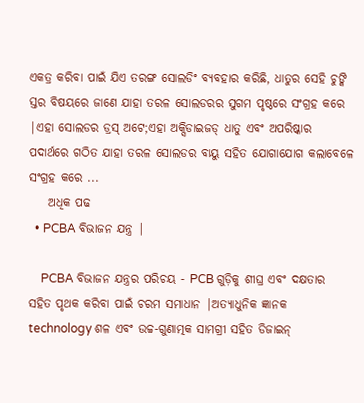ଏକତ୍ର କରିବା ପାଇଁ ଯିଏ ତରଙ୍ଗ ସୋଲଡିଂ ବ୍ୟବହାର କରିଛି, ଧାତୁର ସେହି ଚୁଙ୍କି ସ୍ତର ବିଷୟରେ ଜାଣେ ଯାହା ତରଳ ସୋଲଡରର ସୁଗମ ପୃଷ୍ଠରେ ସଂଗ୍ରହ କରେ |ଏହା ସୋଲଡର ଡ୍ରସ୍ ଅଟେ;ଏହା ଅକ୍ସିଡାଇଜଡ୍ ଧାତୁ ଏବଂ ଅପରିଷ୍କାର ପଦାର୍ଥରେ ଗଠିତ ଯାହା ତରଳ ସୋଲଡର ବାୟୁ ସହିତ ଯୋଗାଯୋଗ କଲାବେଳେ ସଂଗ୍ରହ କରେ ...
    ଅଧିକ ପଢ
  • PCBA ବିଭାଜନ ଯନ୍ତ୍ର |

    PCBA ବିଭାଜନ ଯନ୍ତ୍ରର ପରିଚୟ - PCB ଗୁଡ଼ିକୁ ଶୀଘ୍ର ଏବଂ ଦକ୍ଷତାର ସହିତ ପୃଥକ କରିବା ପାଇଁ ଚରମ ସମାଧାନ |ଅତ୍ୟାଧୁନିକ ଜ୍ଞାନକ technology ଶଳ ଏବଂ ଉଚ୍ଚ-ଗୁଣାତ୍ମକ ସାମଗ୍ରୀ ସହିତ ଡିଜାଇନ୍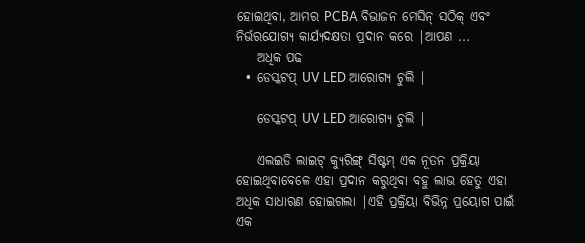ହୋଇଥିବା, ଆମର PCBA ବିଭାଜନ ମେସିନ୍ ସଠିକ୍ ଏବଂ ନିର୍ଭରଯୋଗ୍ୟ କାର୍ଯ୍ୟଦକ୍ଷତା ପ୍ରଦାନ କରେ |ଆପଣ ...
    ଅଧିକ ପଢ
  • ଡେସ୍କଟପ୍ UV LED ଆରୋଗ୍ୟ ଚୁଲି |

    ଡେସ୍କଟପ୍ UV LED ଆରୋଗ୍ୟ ଚୁଲି |

    ଏଲଇଡି ଲାଇଟ୍ କ୍ୟୁରିଙ୍ଗ୍ ସିଷ୍ଟମ୍ ଏକ ନୂତନ ପ୍ରକ୍ରିୟା ହୋଇଥିବାବେଳେ ଏହା ପ୍ରଦାନ କରୁଥିବା ବହୁ ଲାଭ ହେତୁ ଏହା ଅଧିକ ସାଧାରଣ ହୋଇଗଲା |ଏହି ପ୍ରକ୍ରିୟା ବିଭିନ୍ନ ପ୍ରୟୋଗ ପାଇଁ ଏକ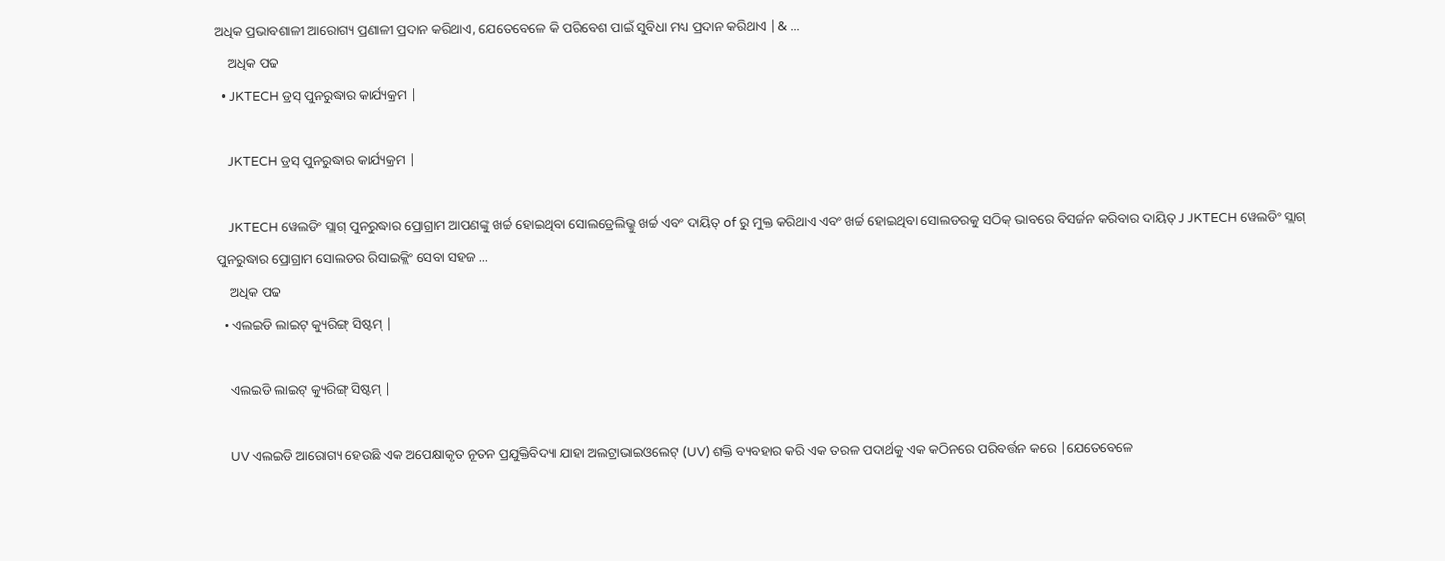ଅଧିକ ପ୍ରଭାବଶାଳୀ ଆରୋଗ୍ୟ ପ୍ରଣାଳୀ ପ୍ରଦାନ କରିଥାଏ, ଯେତେବେଳେ କି ପରିବେଶ ପାଇଁ ସୁବିଧା ମଧ୍ୟ ପ୍ରଦାନ କରିଥାଏ |& ...
    ଅଧିକ ପଢ
  • JKTECH ଡ୍ରସ୍ ପୁନରୁଦ୍ଧାର କାର୍ଯ୍ୟକ୍ରମ |

    JKTECH ଡ୍ରସ୍ ପୁନରୁଦ୍ଧାର କାର୍ଯ୍ୟକ୍ରମ |

    JKTECH ୱେଲଡିଂ ସ୍ଲାଗ୍ ପୁନରୁଦ୍ଧାର ପ୍ରୋଗ୍ରାମ ଆପଣଙ୍କୁ ଖର୍ଚ୍ଚ ହୋଇଥିବା ସୋଲଡ୍ରେଲିଭ୍କୁ ଖର୍ଚ୍ଚ ଏବଂ ଦାୟିତ୍ of ରୁ ମୁକ୍ତ କରିଥାଏ ଏବଂ ଖର୍ଚ୍ଚ ହୋଇଥିବା ସୋଲଡରକୁ ସଠିକ୍ ଭାବରେ ବିସର୍ଜନ କରିବାର ଦାୟିତ୍ J JKTECH ୱେଲଡିଂ ସ୍ଲାଗ୍ ପୁନରୁଦ୍ଧାର ପ୍ରୋଗ୍ରାମ ସୋଲଡର ରିସାଇକ୍ଲିଂ ସେବା ସହଜ ...
    ଅଧିକ ପଢ
  • ଏଲଇଡି ଲାଇଟ୍ କ୍ୟୁରିଙ୍ଗ୍ ସିଷ୍ଟମ୍ |

    ଏଲଇଡି ଲାଇଟ୍ କ୍ୟୁରିଙ୍ଗ୍ ସିଷ୍ଟମ୍ |

    UV ଏଲଇଡି ଆରୋଗ୍ୟ ହେଉଛି ଏକ ଅପେକ୍ଷାକୃତ ନୂତନ ପ୍ରଯୁକ୍ତିବିଦ୍ୟା ଯାହା ଅଲଟ୍ରାଭାଇଓଲେଟ୍ (UV) ଶକ୍ତି ବ୍ୟବହାର କରି ଏକ ତରଳ ପଦାର୍ଥକୁ ଏକ କଠିନରେ ପରିବର୍ତ୍ତନ କରେ |ଯେତେବେଳେ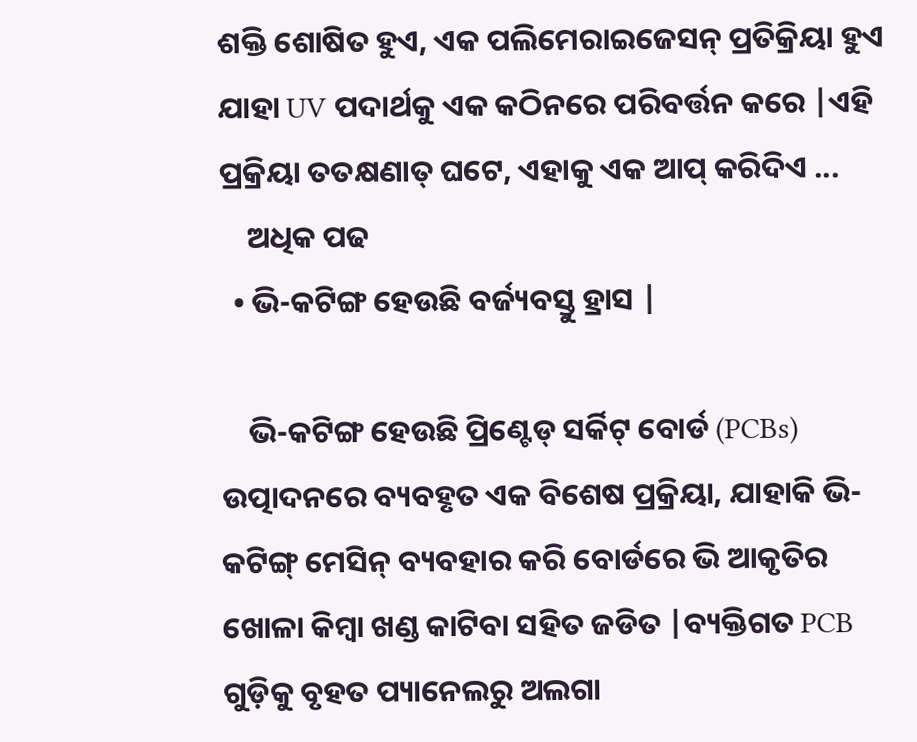ଶକ୍ତି ଶୋଷିତ ହୁଏ, ଏକ ପଲିମେରାଇଜେସନ୍ ପ୍ରତିକ୍ରିୟା ହୁଏ ଯାହା UV ପଦାର୍ଥକୁ ଏକ କଠିନରେ ପରିବର୍ତ୍ତନ କରେ |ଏହି ପ୍ରକ୍ରିୟା ତତକ୍ଷଣାତ୍ ଘଟେ, ଏହାକୁ ଏକ ଆପ୍ କରିଦିଏ ...
    ଅଧିକ ପଢ
  • ଭି-କଟିଙ୍ଗ ହେଉଛି ବର୍ଜ୍ୟବସ୍ତୁ ହ୍ରାସ |

    ଭି-କଟିଙ୍ଗ ହେଉଛି ପ୍ରିଣ୍ଟେଡ୍ ସର୍କିଟ୍ ବୋର୍ଡ (PCBs) ଉତ୍ପାଦନରେ ବ୍ୟବହୃତ ଏକ ବିଶେଷ ପ୍ରକ୍ରିୟା, ଯାହାକି ଭି-କଟିଙ୍ଗ୍ ମେସିନ୍ ବ୍ୟବହାର କରି ବୋର୍ଡରେ ଭି ଆକୃତିର ଖୋଳା କିମ୍ବା ଖଣ୍ଡ କାଟିବା ସହିତ ଜଡିତ |ବ୍ୟକ୍ତିଗତ PCB ଗୁଡ଼ିକୁ ବୃହତ ପ୍ୟାନେଲରୁ ଅଲଗା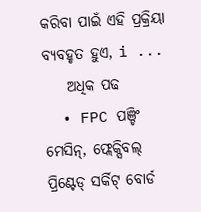କରିବା ପାଇଁ ଏହି ପ୍ରକ୍ରିୟା ବ୍ୟବହୃତ ହୁଏ, i ...
    ଅଧିକ ପଢ
  • FPC ପଞ୍ଚିଂ ମେସିନ୍, ଫ୍ଲେକ୍ସିବଲ୍ ପ୍ରିଣ୍ଟେଡ୍ ସର୍କିଟ୍ ବୋର୍ଡ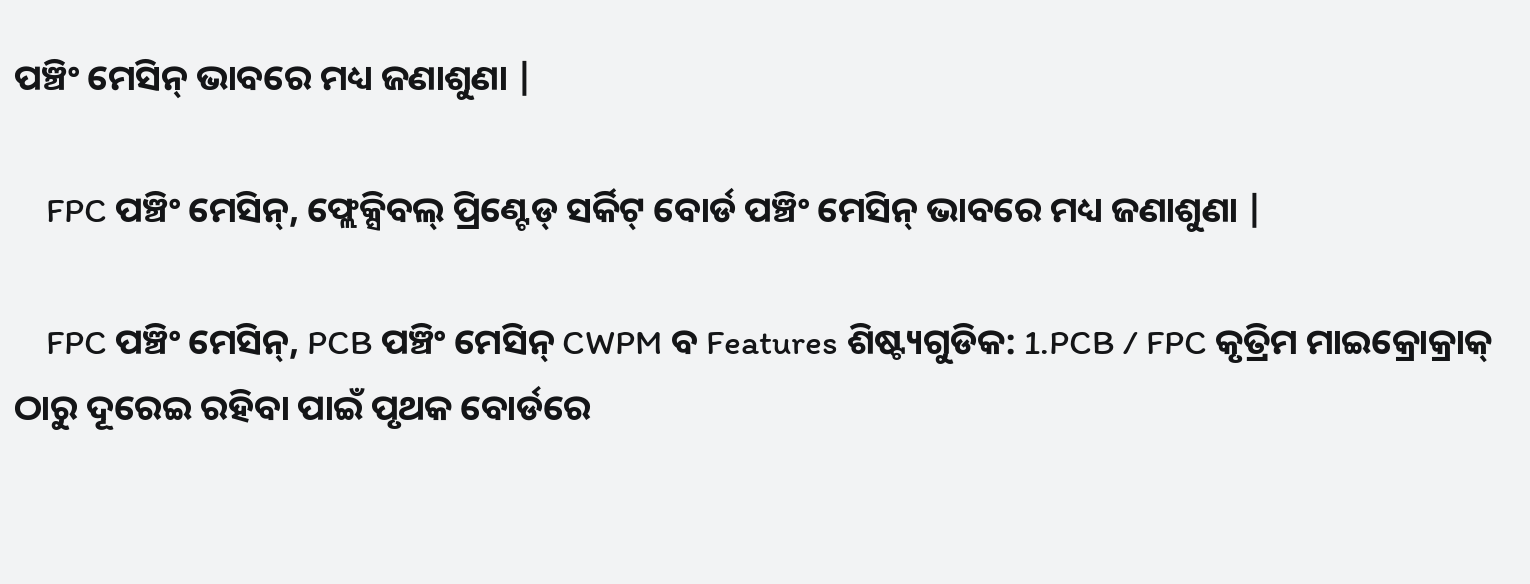ପଞ୍ଚିଂ ମେସିନ୍ ଭାବରେ ମଧ୍ୟ ଜଣାଶୁଣା |

    FPC ପଞ୍ଚିଂ ମେସିନ୍, ଫ୍ଲେକ୍ସିବଲ୍ ପ୍ରିଣ୍ଟେଡ୍ ସର୍କିଟ୍ ବୋର୍ଡ ପଞ୍ଚିଂ ମେସିନ୍ ଭାବରେ ମଧ୍ୟ ଜଣାଶୁଣା |

    FPC ପଞ୍ଚିଂ ମେସିନ୍, PCB ପଞ୍ଚିଂ ମେସିନ୍ CWPM ବ Features ଶିଷ୍ଟ୍ୟଗୁଡିକ: 1.PCB / FPC କୃତ୍ରିମ ମାଇକ୍ରୋକ୍ରାକ୍ ଠାରୁ ଦୂରେଇ ରହିବା ପାଇଁ ପୃଥକ ବୋର୍ଡରେ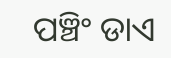ପଞ୍ଚିଂ ଡାଏ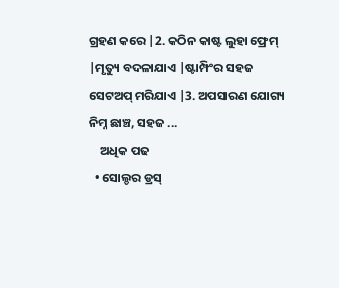ଗ୍ରହଣ କରେ |2. କଠିନ କାଷ୍ଟ ଲୁହା ଫ୍ରେମ୍ |ମୃତ୍ୟୁ ବଦଳାଯାଏ |ଷ୍ଟାମ୍ପିଂର ସହଜ ସେଟଅପ୍ ମରିଯାଏ |3. ଅପସାରଣ ଯୋଗ୍ୟ ନିମ୍ନ ଛାଞ୍ଚ, ସହଜ ...
    ଅଧିକ ପଢ
  • ସୋଲ୍ଡର ଡ୍ରସ୍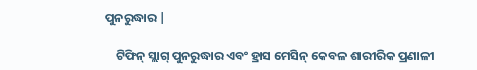ପୁନରୁଦ୍ଧାର |

    ଟିଫିନ୍ ସ୍ଲାଗ୍ ପୁନରୁଦ୍ଧାର ଏବଂ ହ୍ରାସ ମେସିନ୍ କେବଳ ଶାରୀରିକ ପ୍ରଣାଳୀ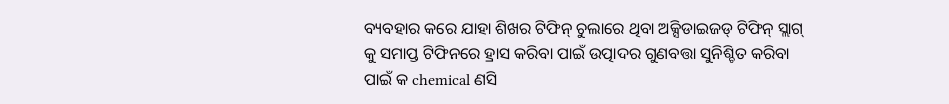ବ୍ୟବହାର କରେ ଯାହା ଶିଖର ଟିଫିନ୍ ଚୁଲାରେ ଥିବା ଅକ୍ସିଡାଇଜଡ୍ ଟିଫିନ୍ ସ୍ଲାଗ୍ କୁ ସମାପ୍ତ ଟିଫିନରେ ହ୍ରାସ କରିବା ପାଇଁ ଉତ୍ପାଦର ଗୁଣବତ୍ତା ସୁନିଶ୍ଚିତ କରିବା ପାଇଁ କ chemical ଣସି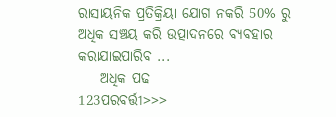ରାସାୟନିକ ପ୍ରତିକ୍ରିୟା ଯୋଗ ନକରି 50% ରୁ ଅଧିକ ସଞ୍ଚୟ କରି ଉତ୍ପାଦନରେ ବ୍ୟବହାର କରାଯାଇପାରିବ ...
    ଅଧିକ ପଢ
123ପରବର୍ତ୍ତୀ>>>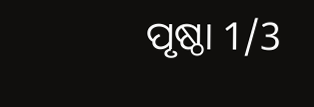ପୃଷ୍ଠା 1/3